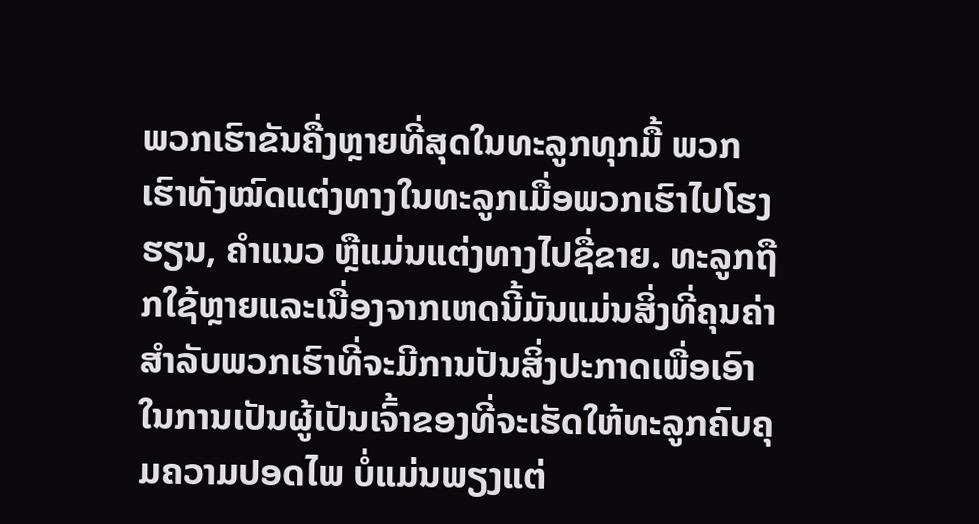ພວກເຮົາຂັນຄື່ງຫຼາຍທີ່ສຸດໃນທະລູກທຸກມື້ ພວກເຮົາທັງໝົດແຕ່ງທາງໃນທະລູກເມື່ອພວກເຮົາໄປໂຮງຮຽນ, ຄຳແນວ ຫຼືແມ່ນແຕ່ງທາງໄປຊື່ຂາຍ. ທະລູກຖືກໃຊ້ຫຼາຍແລະເນື່ອງຈາກເຫດນີ້ມັນແມ່ນສິ່ງທີ່ຄຸນຄ່າສຳລັບພວກເຮົາທີ່ຈະມີການປັນສິ່ງປະກາດເພື່ອເອົາໃນການເປັນຜູ້ເປັນເຈົ້າຂອງທີ່ຈະເຮັດໃຫ້ທະລູກຄົບຄຸມຄວາມປອດໄພ ບໍ່ແມ່ນພຽງແຕ່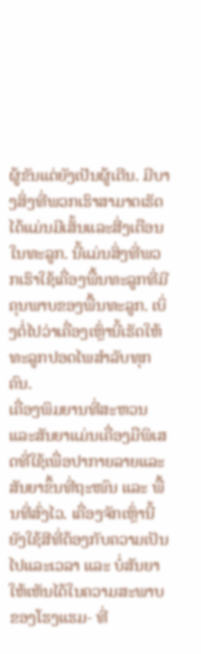ຜູ້ຂັນແຕ່ຍັງເປັນຜູ້ເດີນ. ມີບາງສິ່ງທີ່ພວກເຮົາສາມາດເຮັດໄດ້ແມ່ນມີເສັ້ນແລະສີ່ງເຕືອນໃນທະລູກ. ນີ້ແມ່ນສິ່ງທີ່ພວກເຮົາໃຊ້ເຄື່ອງພື້ນທະລູກທີ່ມີຄຸນພາບຂອງພື້ນທະລູກ. ເບິ່ງຕໍ່ໄປວ່າເຄື່ອງເຫຼົ່ານີ້ເຮັດໃຫ້ທະລູກປອດໄພສຳລັບທຸກຄົນ.
ເຄື່ອງພິມຍານທີ່ສະຫວນແລະສັນຍາແມ່ນເຄື່ອງມືພິເສດທີ່ໃຊ້ເພື່ອປາກາຍລາຍແລະສັນຍາຂຶ້ນທີ່ຖະໜົນ ແລະ ພື້ນທີ່ສົ່ງໄວ. ເຄື່ອງຈັກເຫຼົ່ານີ້ຍັງໃຊ້ສີທີ່ຕ້ອງກັບຄວາມເປັນໄປແລະເວລາ ແລະ ບໍ່ສັນຍາໃຫ້ເຫັນໄດ້ໃນຄວາມສະພາບຂອງໂຮງແຮມ- ທີ່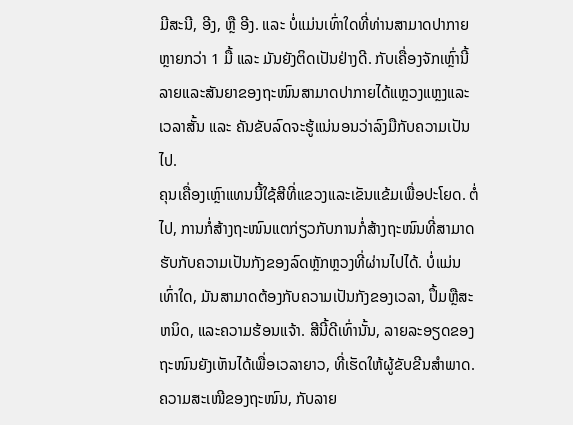ມີສະນີ, ອີງ, ຫຼື ອີງ. ແລະ ບໍ່ແມ່ນເທົ່າໃດທີ່ທ່ານສາມາດປາກາຍຫຼາຍກວ່າ 1 ມື້ ແລະ ມັນຍັງຕິດເປັນຢ່າງດີ. ກັບເຄື່ອງຈັກເຫຼົ່ານີ້ ລາຍແລະສັນຍາຂອງຖະໜົນສາມາດປາກາຍໄດ້ແຫຼວງແຫຼງແລະເວລາສັ້ນ ແລະ ຄັນຂັບລົດຈະຮູ້ແນ່ນອນວ່າລົງມືກັບຄວາມເປັນໄປ.
ຄຸນເຄື່ອງເຫຼົາແທນນີ້ໃຊ້ສີທີ່ແຂວງແລະເຂັນແຂ້ມເພື່ອປະໂຍດ. ຕໍ່ໄປ, ການກໍ່ສ້າງຖະໜົນແຕກ່ຽວກັບການກໍ່ສ້າງຖະໜົນທີ່ສາມາດຮັບກັບຄວາມເປັນກັງຂອງລົດຫຼັກຫຼວງທີ່ຜ່ານໄປໄດ້. ບໍ່ແມ່ນເທົ່າໃດ, ມັນສາມາດຕ້ອງກັບຄວາມເປັນກັງຂອງເວລາ, ປຶ້ມຫຼືສະຫນິດ, ແລະຄວາມຮ້ອນແຈ້າ. ສີນີ້ດີເທົ່ານັ້ນ, ລາຍລະອຽດຂອງຖະໜົນຍັງເຫັນໄດ້ເພື່ອເວລາຍາວ, ທີ່ເຮັດໃຫ້ຜູ້ຂັບຂີນສຳພາດ. ຄວາມສະເໜີຂອງຖະໜົນ, ກັບລາຍ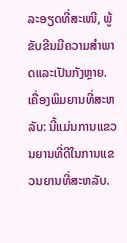ລະອຽດທີ່ສະເໜີ, ພູ້ຂັບຂີນມີຄວາມສຳພາດແລະເປັນກັງຫຼາຍ.
ເຄື່ອງພິມຍານທີ່ສະຫລັບ: ນີ້ແມ່ນການແຂວນຍານທີ່ດີໃນການແຂວນຍານທີ່ສະຫລັບ.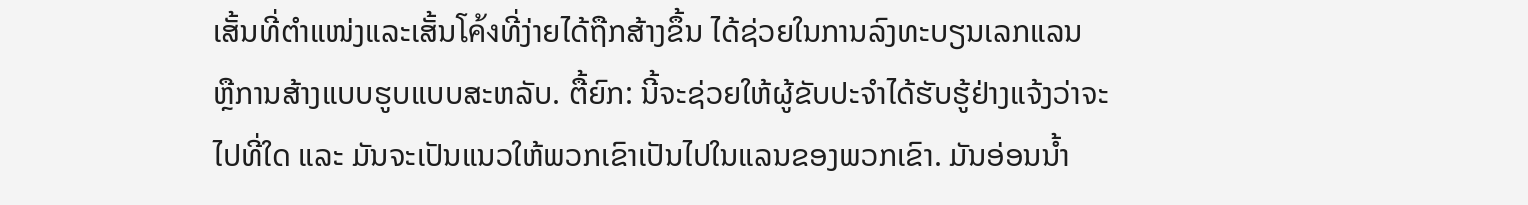ເສັ້ນທີ່ຕຳແໜ່ງແລະເສັ້ນโค้งທີ່ງ່າຍໄດ້ຖືກສ້າງຂຶ້ນ ໄດ້ຊ່ວຍໃນການລົງທະບຽນເລກແລນ ຫຼືການສ້າງແບບຮູບແບບສະຫລັບ. ຕື້ຍົກ: ນີ້ຈະຊ່ວຍໃຫ້ຜູ້ຂັບປະຈຳໄດ້ຮັບຮູ້ຢ່າງແຈ້ງວ່າຈະໄປທີ່ໃດ ແລະ ມັນຈະເປັນແນວໃຫ້ພວກເຂົາເປັນໄປໃນແລນຂອງພວກເຂົາ. ມັນອ່ອນນໍ້າ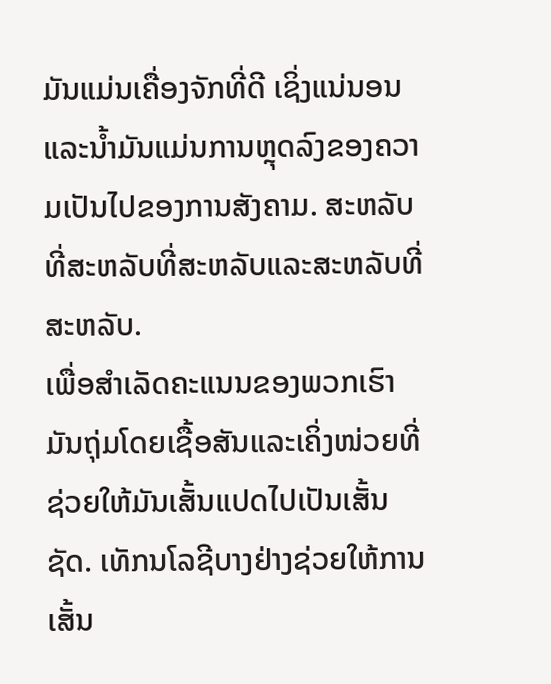ມັນແມ່ນເຄື່ອງຈັກທີ່ດີ ເຊິ່ງແນ່ນອນແລະນໍ້າມັນແມ່ນການຫຼຸດລົງຂອງຄວາມເປັນໄປຂອງການສັງຄາມ. ສະຫລັບທີ່ສະຫລັບທີ່ສະຫລັບແລະສະຫລັບທີ່ສະຫລັບ.
ເພື່ອສຳເລັດຄະແນນຂອງພວກເຮົາ ມັນຖຸ່ມໂດຍເຊື້ອສັນແລະເຄິ່ງໜ່ວຍທີ່ຊ່ວຍໃຫ້ມັນເສັ້ນແປດໄປເປັນເສັ້ນຊັດ. ເທັກນໂລຊີບາງຢ່າງຊ່ວຍໃຫ້ການເສັ້ນ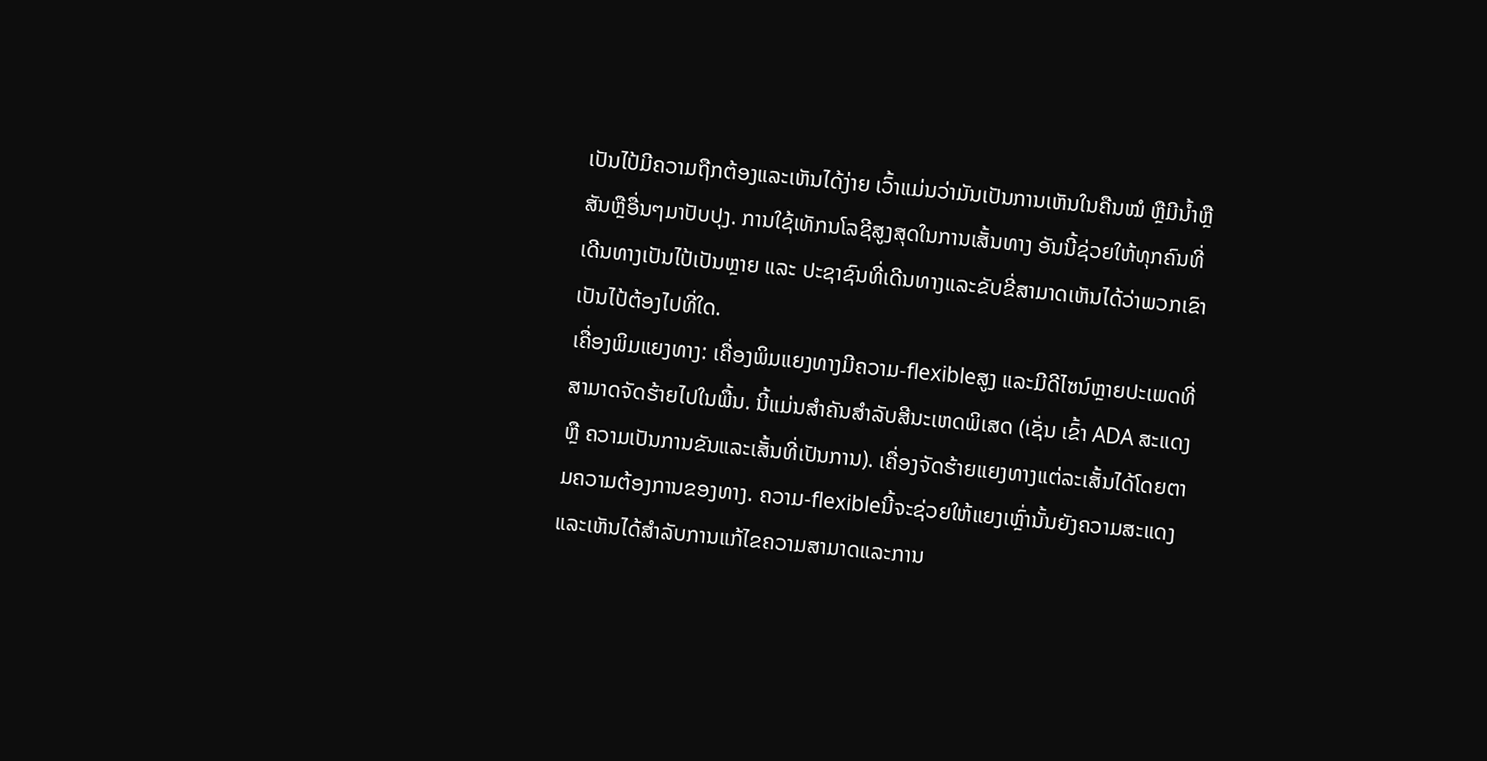ເປັນໄປ້ມີຄວາມຖືກຕ້ອງແລະເຫັນໄດ້ງ່າຍ ເວົ້າແມ່ນວ່າມັນເປັນການເຫັນໃນຄືນໝໍ ຫຼືມີນ້ຳຫຼືສັນຫຼືອື່ນໆມາປັບປຸງ. ການໃຊ້ເທັກນໂລຊີສູງສຸດໃນການເສັ້ນທາງ ອັນນີ້ຊ່ວຍໃຫ້ທຸກຄົນທີ່ເດີນທາງເປັນໄປ້ເປັນຫຼາຍ ແລະ ປະຊາຊົນທີ່ເດີນທາງແລະຂັບຂີ່ສາມາດເຫັນໄດ້ວ່າພວກເຂົາເປັນໄປ້ຕ້ອງໄປທີ່ໃດ.
ເຄື່ອງພິມແຍງທາງ: ເຄື່ອງພິມແຍງທາງມີຄວາມ-flexibleສູງ ແລະມີດີไซນ໌ຫຼາຍປະເພດທີ່ສາມາດຈັດຮ້າຍໄປໃນພື້ນ. ນີ້ແມ່ນສຳຄັນສຳລັບສີນະເຫດພິເສດ (ເຊັ່ນ ເຂົ້າ ADA ສະແດງ ຫຼື ຄວາມເປັນການຂັນແລະເສັ້ນທີ່ເປັນການ). ເຄື່ອງຈັດຮ້າຍແຍງທາງແຕ່ລະເສັ້ນໄດ້ໂດຍຕາມຄວາມຕ້ອງການຂອງທາງ. ຄວາມ-flexibleນີ້ຈະຊ່ວຍໃຫ້ແຍງເຫຼົ່ານັ້ນຍັງຄວາມສະແດງແລະເຫັນໄດ້ສຳລັບການແກ້ໄຂຄວາມສາມາດແລະການ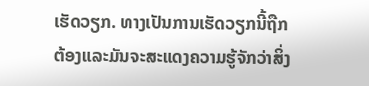ເຮັດວຽກ. ທາງເປັນການເຮັດວຽກນີ້ຖືກຕ້ອງແລະມັນຈະສະແດງຄວາມຮູ້ຈັກວ່າສິ່ງ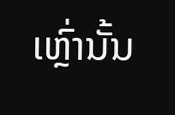ເຫຼົ່ານັ້ນ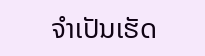ຈຳເປັນເຮັດ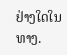ຢ່າງໃດໃນທາງ.